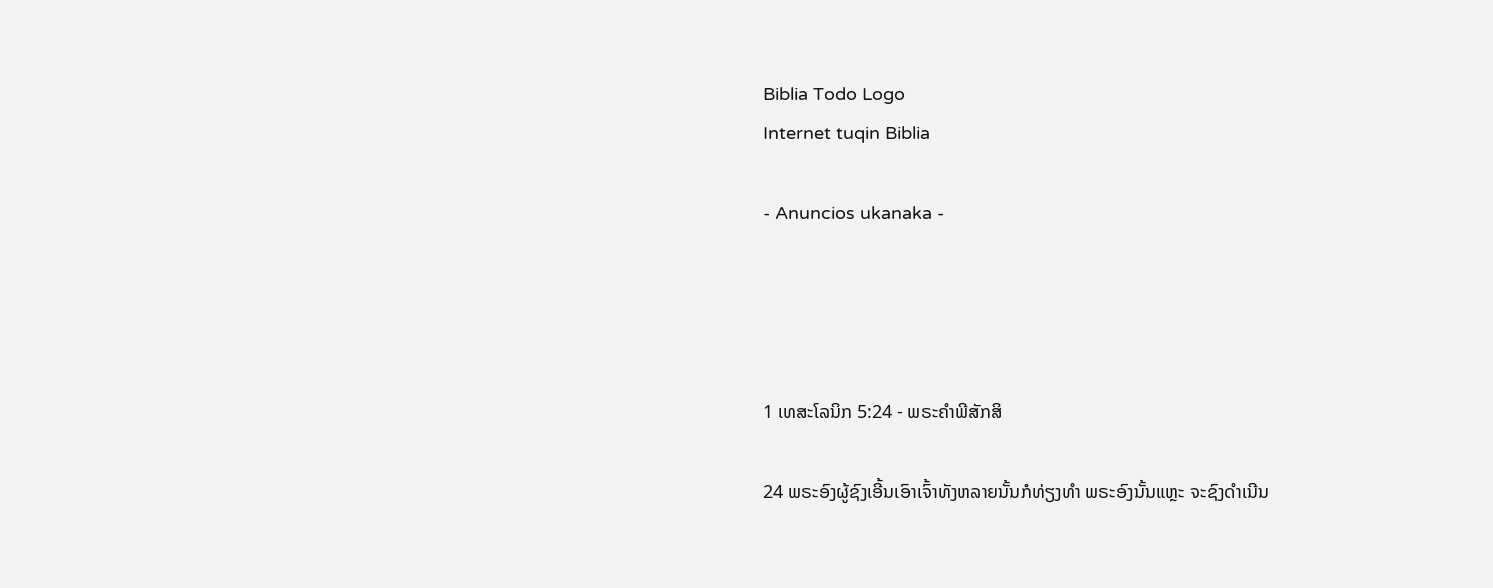Biblia Todo Logo
Internet tuqin Biblia

- Anuncios ukanaka -




1 ເທສະໂລນິກ 5:24 - ພຣະຄຳພີສັກສິ

24 ພຣະອົງຜູ້ຊົງເອີ້ນເອົາເຈົ້າທັງຫລາຍນັ້ນກໍທ່ຽງທຳ ພຣະອົງນັ້ນແຫຼະ ຈະຊົງດຳເນີນ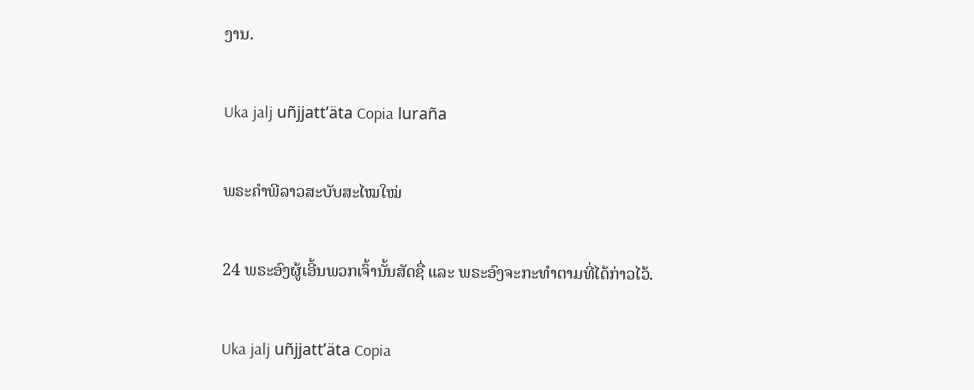ງານ.

Uka jalj uñjjattʼäta Copia luraña

ພຣະຄຳພີລາວສະບັບສະໄໝໃໝ່

24 ພຣະອົງຜູ້ເອີ້ນພວກເຈົ້ານັ້ນສັດຊື່ ແລະ ພຣະອົງຈະກະທຳຕາມທີ່ໄດ້ກ່າວໄວ້.

Uka jalj uñjjattʼäta Copia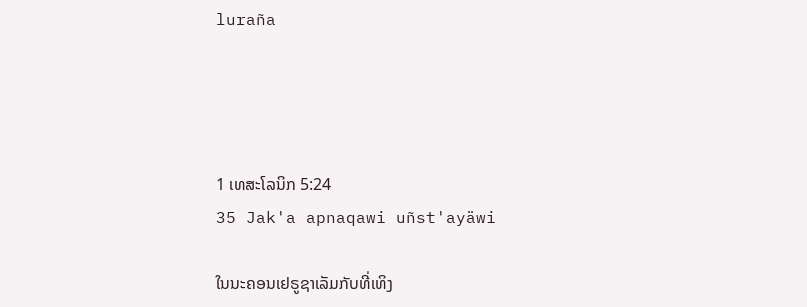luraña




1 ເທສະໂລນິກ 5:24
35 Jak'a apnaqawi uñst'ayäwi

ໃນນະຄອນເຢຣູຊາເລັມກັບທີ່ເທິງ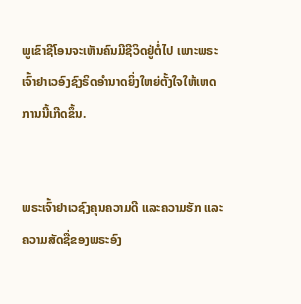ພູເຂົາຊີໂອນຈະເຫັນຄົນມີຊີວິດຢູ່ຕໍ່ໄປ ເພາະພຣະເຈົ້າຢາເວອົງຊົງຣິດອຳນາດຍິ່ງໃຫຍ່ຕັ້ງໃຈໃຫ້ເຫດການນີ້ເກີດຂຶ້ນ.


ພຣະເຈົ້າຢາເວຊົງຄຸນຄວາມດີ ແລະຄວາມຮັກ ແລະຄວາມສັດຊື່ຂອງພຣະອົງ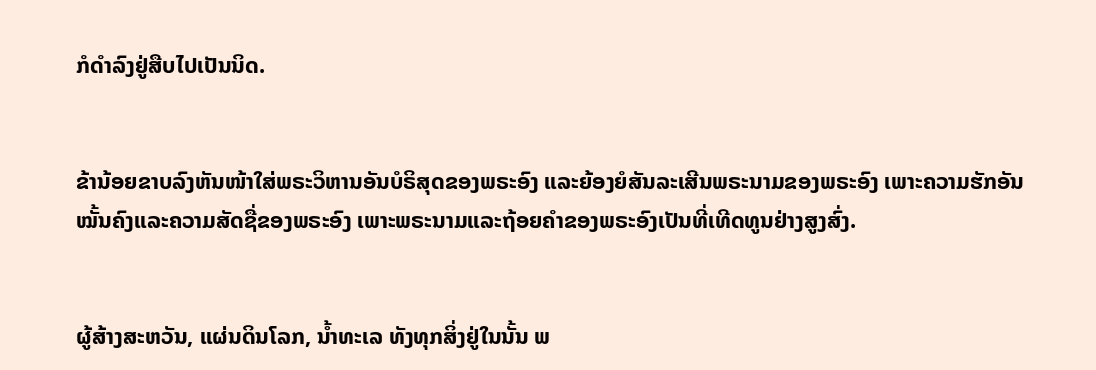ກໍດຳລົງຢູ່ສືບໄປເປັນນິດ.


ຂ້ານ້ອຍຂາບລົງຫັນໜ້າໃສ່ພຣະວິຫານອັນບໍຣິສຸດຂອງພຣະອົງ ແລະຍ້ອງຍໍສັນລະເສີນພຣະນາມຂອງພຣະອົງ ເພາະຄວາມຮັກອັນໝັ້ນຄົງແລະຄວາມສັດຊື່ຂອງພຣະອົງ ເພາະພຣະນາມແລະຖ້ອຍຄຳຂອງພຣະອົງເປັນທີ່ເທີດທູນຢ່າງສູງສົ່ງ.


ຜູ້ສ້າງສະຫວັນ, ແຜ່ນດິນໂລກ, ນໍ້າທະເລ ທັງທຸກສິ່ງຢູ່ໃນນັ້ນ ພ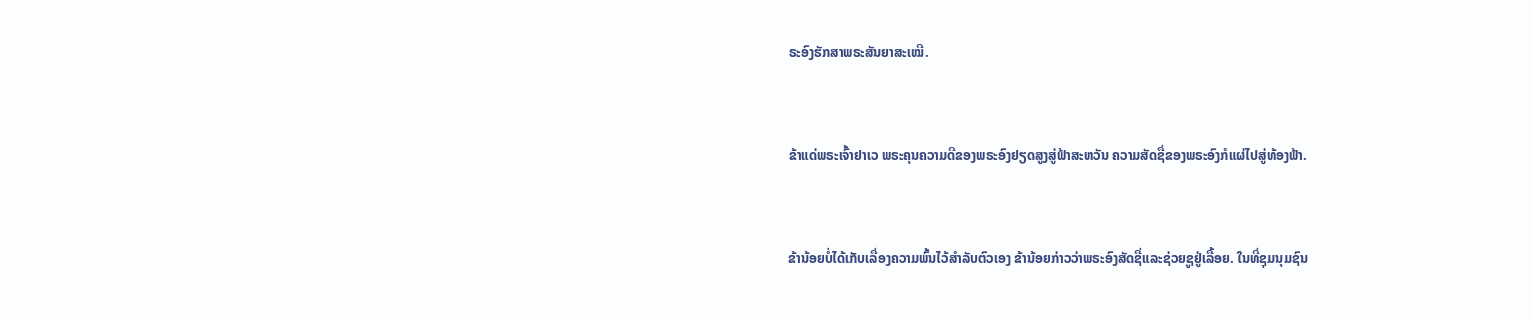ຣະອົງຮັກສາພຣະສັນຍາສະເໝີ.


ຂ້າແດ່ພຣະເຈົ້າຢາເວ ພຣະຄຸນຄວາມດີຂອງພຣະອົງຢຽດສູງສູ່ຟ້າສະຫວັນ ຄວາມສັດຊື່ຂອງພຣະອົງກໍແຜ່ໄປສູ່ທ້ອງຟ້າ.


ຂ້ານ້ອຍບໍ່ໄດ້ເກັບເລື່ອງຄວາມພົ້ນໄວ້ສຳລັບຕົວເອງ ຂ້ານ້ອຍກ່າວວ່າພຣະອົງສັດຊື່ແລະຊ່ວຍຊູຢູ່ເລື້ອຍ. ໃນທີ່ຊຸມນຸມຊົນ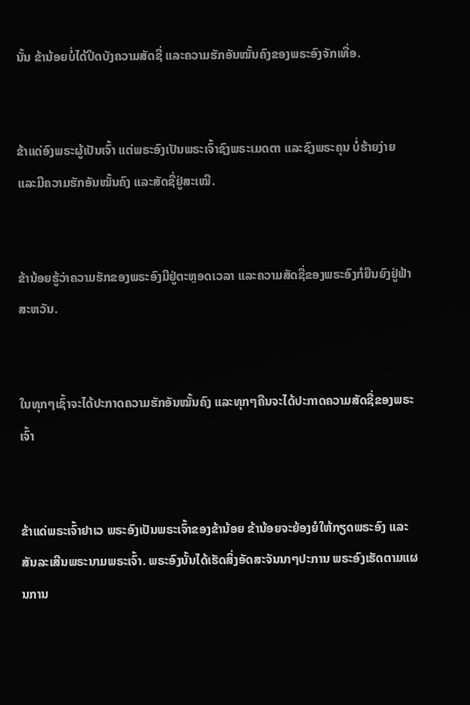ນັ້ນ ຂ້ານ້ອຍບໍ່ໄດ້ປິດບັງຄວາມສັດຊື່ ແລະຄວາມຮັກອັນໝັ້ນຄົງຂອງພຣະອົງຈັກເທື່ອ.


ຂ້າແດ່ອົງພຣະຜູ້ເປັນເຈົ້າ ແຕ່ພຣະອົງເປັນພຣະເຈົ້າຊົງພຣະເມດຕາ ແລະຊົງພຣະຄຸນ ບໍ່ຮ້າຍງ່າຍ ແລະມີຄວາມຮັກອັນໝັ້ນຄົງ ແລະສັດຊື່ຢູ່ສະເໝີ.


ຂ້ານ້ອຍຮູ້ວ່າຄວາມຮັກຂອງພຣະອົງມີຢູ່ຕະຫຼອດເວລາ ແລະຄວາມສັດຊື່ຂອງພຣະອົງກໍຍືນຍົງຢູ່ຟ້າສະຫວັນ.


ໃນທຸກໆເຊົ້າຈະໄດ້ປະກາດຄວາມຮັກອັນໝັ້ນຄົງ ແລະທຸກໆຄືນຈະໄດ້ປະກາດຄວາມສັດຊື່ຂອງພຣະເຈົ້າ


ຂ້າແດ່ພຣະເຈົ້າຢາເວ ພຣະອົງເປັນພຣະເຈົ້າຂອງຂ້ານ້ອຍ ຂ້ານ້ອຍຈະຍ້ອງຍໍໃຫ້ກຽດພຣະອົງ ແລະສັນລະເສີນພຣະນາມພຣະເຈົ້າ. ພຣະອົງນັ້ນໄດ້ເຮັດສິ່ງອັດສະຈັນນາໆປະການ ພຣະອົງເຮັດຕາມແຜນການ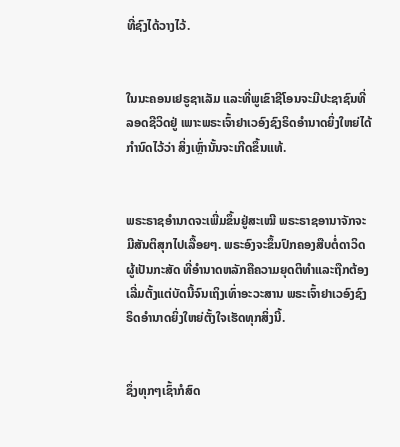ທີ່ຊົງໄດ້ວາງໄວ້.


ໃນນະຄອນເຢຣູຊາເລັມ ແລະທີ່ພູເຂົາຊີໂອນຈະມີປະຊາຊົນທີ່ລອດຊີວິດຢູ່ ເພາະພຣະເຈົ້າຢາເວອົງຊົງຣິດອຳນາດຍິ່ງໃຫຍ່ໄດ້ກຳນົດໄວ້ວ່າ ສິ່ງເຫຼົ່ານັ້ນຈະເກີດຂຶ້ນແທ້.


ພຣະຣາຊອຳນາດຈະເພີ່ມຂຶ້ນຢູ່ສະເໝີ ພຣະຣາຊອານາຈັກຈະມີສັນຕິສຸກໄປເລື້ອຍໆ. ພຣະອົງຈະຂຶ້ນປົກຄອງສືບຕໍ່ດາວິດຜູ້ເປັນກະສັດ ທີ່ອຳນາດຫລັກຄືຄວາມຍຸດຕິທຳແລະຖືກຕ້ອງ ເລີ່ມຕັ້ງແຕ່ບັດນີ້ຈົນເຖິງເທົ່າອະວະສານ ພຣະເຈົ້າຢາເວອົງຊົງຣິດອຳນາດຍິ່ງໃຫຍ່ຕັ້ງໃຈເຮັດທຸກສິ່ງນີ້.


ຊຶ່ງທຸກໆເຊົ້າກໍສົດ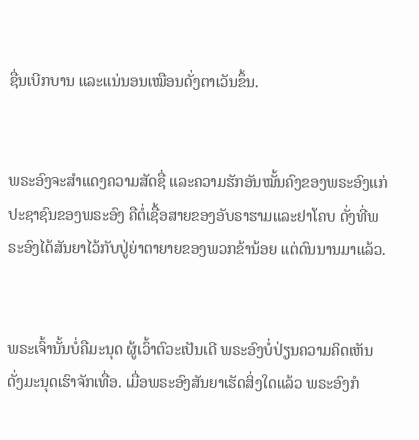ຊື່ນເບີກບານ ແລະແນ່ນອນເໝືອນດັ່ງຕາເວັນຂຶ້ນ.


ພຣະອົງຈະສຳແດງຄວາມສັດຊື່ ແລະຄວາມຮັກອັນໝັ້ນຄົງຂອງພຣະອົງແກ່ປະຊາຊົນຂອງພຣະອົງ ຄືຕໍ່ເຊື້ອສາຍຂອງອັບຣາຮາມແລະຢາໂຄບ ດັ່ງທີ່ພຣະອົງໄດ້ສັນຍາໄວ້ກັບປູ່ຍ່າຕາຍາຍຂອງພວກຂ້ານ້ອຍ ແຕ່ດົນນານມາແລ້ວ.


ພຣະເຈົ້ານັ້ນບໍ່ຄືມະນຸດ ຜູ້ເວົ້າຕົວະເປັນເດີ ພຣະອົງບໍ່ປ່ຽນຄວາມຄິດເຫັນ ດັ່ງມະນຸດເຮົາຈັກເທື່ອ. ເມື່ອພຣະອົງສັນຍາເຮັດສິ່ງໃດແລ້ວ ພຣະອົງກໍ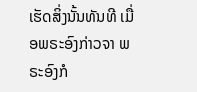ເຮັດສິ່ງນັ້ນທັນທີ ເມື່ອພຣະອົງກ່າວຈາ ພຣະອົງກໍ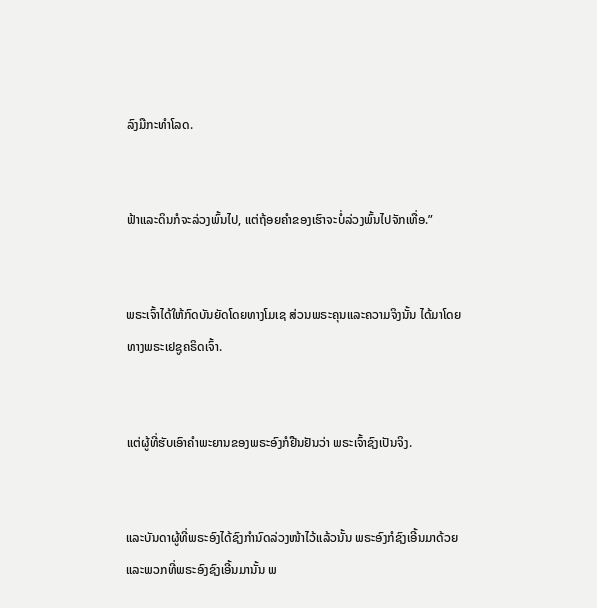ລົງມືກະທຳໂລດ.


ຟ້າແລະດິນກໍຈະລ່ວງພົ້ນໄປ, ແຕ່ຖ້ອຍຄຳຂອງເຮົາຈະບໍ່ລ່ວງພົ້ນໄປຈັກເທື່ອ.”


ພຣະເຈົ້າໄດ້ໃຫ້ກົດບັນຍັດໂດຍທາງໂມເຊ ສ່ວນພຣະຄຸນແລະຄວາມຈິງນັ້ນ ໄດ້ມາໂດຍທາງພຣະເຢຊູຄຣິດເຈົ້າ.


ແຕ່ຜູ້ທີ່ຮັບເອົາຄຳພະຍານຂອງພຣະອົງກໍຢືນຢັນວ່າ ພຣະເຈົ້າຊົງເປັນຈິງ.


ແລະບັນດາຜູ້ທີ່ພຣະອົງໄດ້ຊົງກຳນົດລ່ວງໜ້າໄວ້ແລ້ວນັ້ນ ພຣະອົງກໍຊົງເອີ້ນມາດ້ວຍ ແລະພວກທີ່ພຣະອົງຊົງເອີ້ນມານັ້ນ ພ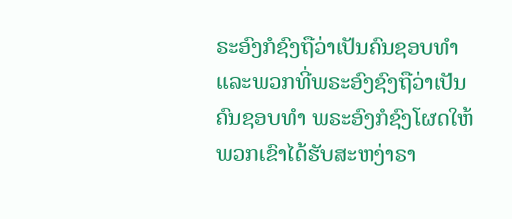ຣະອົງກໍຊົງຖືວ່າເປັນຄົນຊອບທຳ ແລະພວກທີ່ພຣະອົງຊົງຖືວ່າເປັນຄົນຊອບທຳ ພຣະອົງກໍຊົງໂຜດໃຫ້ພວກເຂົາໄດ້ຮັບສະຫງ່າຣາ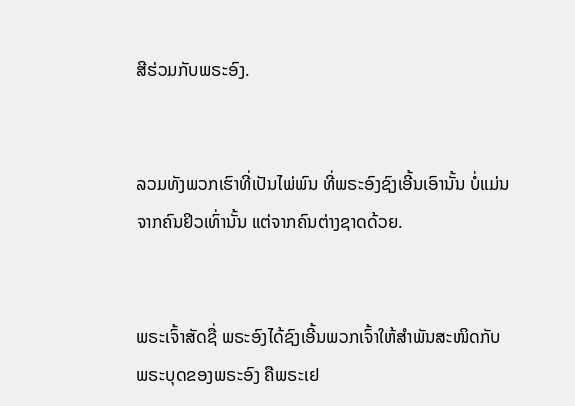ສີຮ່ວມກັບພຣະອົງ.


ລວມທັງພວກເຮົາທີ່ເປັນໄພ່ພົນ ທີ່ພຣະອົງຊົງເອີ້ນເອົານັ້ນ ບໍ່ແມ່ນຈາກຄົນຢິວເທົ່ານັ້ນ ແຕ່ຈາກຄົນຕ່າງຊາດດ້ວຍ.


ພຣະເຈົ້າສັດຊື່ ພຣະອົງໄດ້ຊົງເອີ້ນພວກເຈົ້າໃຫ້ສຳພັນສະໜິດກັບພຣະບຸດຂອງພຣະອົງ ຄືພຣະເຢ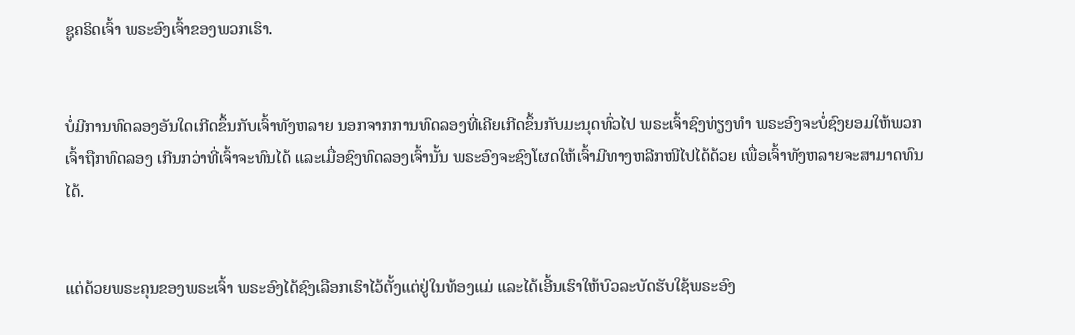ຊູຄຣິດເຈົ້າ ພຣະອົງເຈົ້າຂອງພວກເຮົາ.


ບໍ່ມີການທົດລອງອັນໃດເກີດຂຶ້ນກັບເຈົ້າທັງຫລາຍ ນອກຈາກການທົດລອງທີ່ເຄີຍເກີດຂຶ້ນກັບມະນຸດທົ່ວໄປ ພຣະເຈົ້າຊົງທ່ຽງທຳ ພຣະອົງຈະບໍ່ຊົງຍອມໃຫ້ພວກເຈົ້າຖືກທົດລອງ ເກີນກວ່າທີ່ເຈົ້າຈະທົນໄດ້ ແລະເມື່ອຊົງທົດລອງເຈົ້ານັ້ນ ພຣະອົງຈະຊົງໂຜດໃຫ້ເຈົ້າມີທາງຫລີກໜີໄປໄດ້ດ້ວຍ ເພື່ອເຈົ້າທັງຫລາຍຈະສາມາດທົນໄດ້.


ແຕ່ດ້ວຍພຣະຄຸນຂອງພຣະເຈົ້າ ພຣະອົງໄດ້ຊົງເລືອກເຮົາໄວ້ຕັ້ງແຕ່ຢູ່ໃນທ້ອງແມ່ ແລະໄດ້ເອີ້ນເຮົາໃຫ້ບົວລະບັດຮັບໃຊ້ພຣະອົງ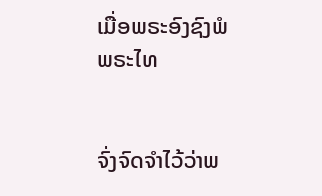ເມື່ອພຣະອົງຊົງພໍພຣະໄທ


ຈົ່ງຈົດຈຳໄວ້ວ່າພ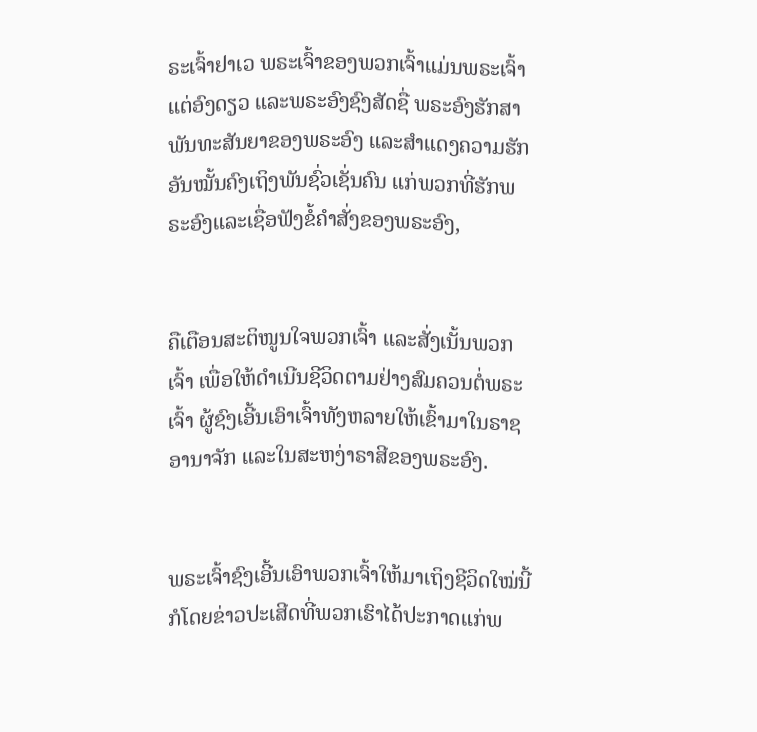ຣະເຈົ້າຢາເວ ພຣະເຈົ້າຂອງພວກເຈົ້າແມ່ນພຣະເຈົ້າແຕ່ອົງດຽວ ແລະພຣະອົງຊົງສັດຊື່ ພຣະອົງຮັກສາພັນທະສັນຍາຂອງພຣະອົງ ແລະສຳແດງຄວາມຮັກອັນໝັ້ນຄົງເຖິງພັນຊົ່ວເຊັ່ນຄົນ ແກ່ພວກທີ່ຮັກພຣະອົງແລະເຊື່ອຟັງຂໍ້ຄຳສັ່ງຂອງພຣະອົງ,


ຄືເຕືອນສະຕິໜູນໃຈພວກເຈົ້າ ແລະສັ່ງເນັ້ນພວກເຈົ້າ ເພື່ອໃຫ້ດຳເນີນຊີວິດຕາມຢ່າງສົມຄວນຕໍ່ພຣະເຈົ້າ ຜູ້ຊົງເອີ້ນເອົາເຈົ້າທັງຫລາຍໃຫ້ເຂົ້າມາໃນຣາຊອານາຈັກ ແລະໃນສະຫງ່າຣາສີຂອງພຣະອົງ.


ພຣະເຈົ້າຊົງເອີ້ນເອົາພວກເຈົ້າໃຫ້ມາເຖິງຊີວິດໃໝ່ນີ້ ກໍໂດຍຂ່າວປະເສີດທີ່ພວກເຮົາໄດ້ປະກາດແກ່ພ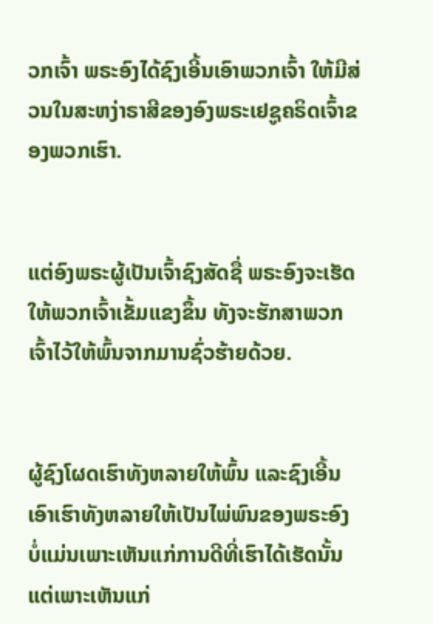ວກເຈົ້າ ພຣະອົງໄດ້ຊົງເອີ້ນເອົາພວກເຈົ້າ ໃຫ້ມີສ່ວນໃນສະຫງ່າຣາສີຂອງອົງພຣະເຢຊູຄຣິດເຈົ້າຂອງພວກເຮົາ.


ແຕ່ອົງພຣະຜູ້ເປັນເຈົ້າຊົງສັດຊື່ ພຣະອົງຈະເຮັດໃຫ້ພວກເຈົ້າເຂັ້ມແຂງຂຶ້ນ ທັງຈະຮັກສາພວກເຈົ້າໄວ້ໃຫ້ພົ້ນຈາກມານຊົ່ວຮ້າຍດ້ວຍ.


ຜູ້ຊົງໂຜດເຮົາທັງຫລາຍໃຫ້ພົ້ນ ແລະຊົງເອີ້ນເອົາເຮົາທັງຫລາຍໃຫ້ເປັນໄພ່ພົນຂອງພຣະອົງ ບໍ່ແມ່ນເພາະເຫັນແກ່ການດີທີ່ເຮົາໄດ້ເຮັດນັ້ນ ແຕ່ເພາະເຫັນແກ່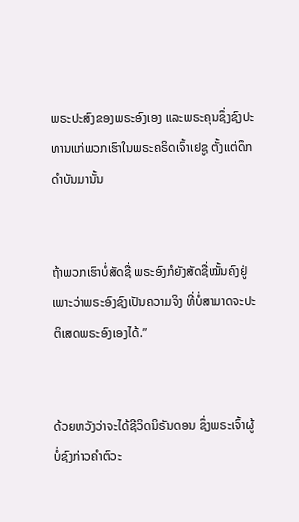ພຣະປະສົງຂອງພຣະອົງເອງ ແລະພຣະຄຸນຊຶ່ງຊົງປະທານແກ່ພວກເຮົາໃນພຣະຄຣິດເຈົ້າເຢຊູ ຕັ້ງແຕ່ດຶກດຳບັນມານັ້ນ


ຖ້າພວກເຮົາບໍ່ສັດຊື່ ພຣະອົງກໍຍັງສັດຊື່ໝັ້ນຄົງຢູ່ ເພາະວ່າພຣະອົງຊົງເປັນຄວາມຈິງ ທີ່ບໍ່ສາມາດຈະປະຕິເສດພຣະອົງເອງໄດ້.”


ດ້ວຍຫວັງວ່າຈະໄດ້ຊີວິດນິຣັນດອນ ຊຶ່ງພຣະເຈົ້າຜູ້ບໍ່ຊົງກ່າວຄຳຕົວະ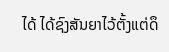ໄດ້ ໄດ້ຊົງສັນຍາໄວ້ຕັ້ງແຕ່ດຶ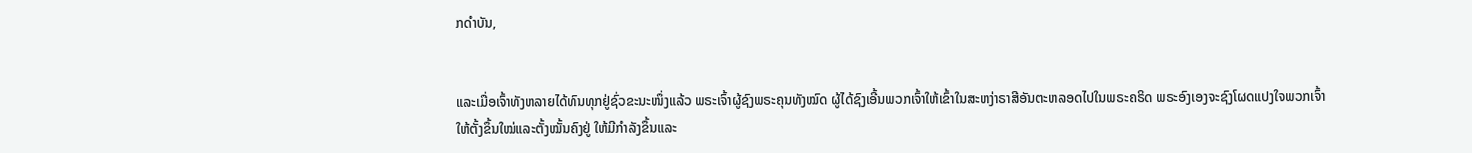ກດຳບັນ,


ແລະເມື່ອເຈົ້າທັງຫລາຍໄດ້ທົນທຸກຢູ່ຊົ່ວຂະນະໜຶ່ງແລ້ວ ພຣະເຈົ້າຜູ້ຊົງພຣະຄຸນທັງໝົດ ຜູ້ໄດ້ຊົງເອີ້ນພວກເຈົ້າໃຫ້ເຂົ້າໃນສະຫງ່າຣາສີອັນຕະຫລອດໄປໃນພຣະຄຣິດ ພຣະອົງເອງຈະຊົງໂຜດແປງໃຈພວກເຈົ້າ ໃຫ້ຕັ້ງຂຶ້ນໃໝ່ແລະຕັ້ງໝັ້ນຄົງຢູ່ ໃຫ້ມີກຳລັງຂຶ້ນແລະ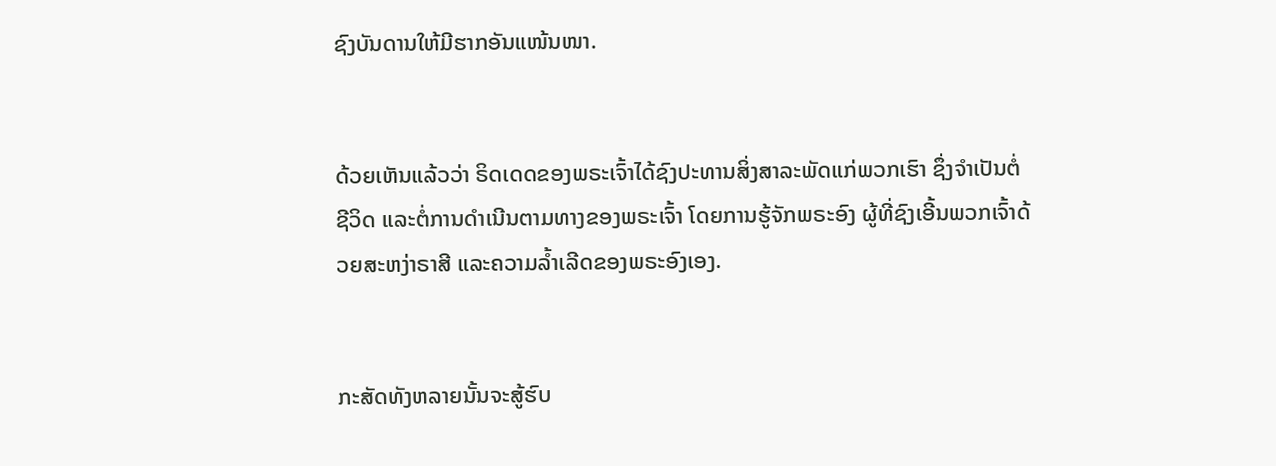ຊົງບັນດານໃຫ້ມີຮາກອັນແໜ້ນໜາ.


ດ້ວຍເຫັນແລ້ວວ່າ ຣິດເດດຂອງພຣະເຈົ້າໄດ້ຊົງປະທານສິ່ງສາລະພັດແກ່ພວກເຮົາ ຊຶ່ງຈຳເປັນຕໍ່ຊີວິດ ແລະຕໍ່ການດຳເນີນຕາມທາງຂອງພຣະເຈົ້າ ໂດຍການຮູ້ຈັກພຣະອົງ ຜູ້ທີ່ຊົງເອີ້ນພວກເຈົ້າດ້ວຍສະຫງ່າຣາສີ ແລະຄວາມລໍ້າເລີດຂອງພຣະອົງເອງ.


ກະສັດທັງຫລາຍນັ້ນຈະສູ້ຮົບ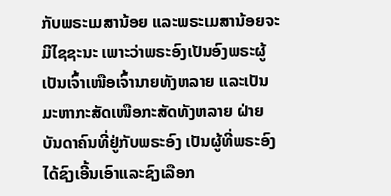ກັບພຣະເມສານ້ອຍ ແລະພຣະເມສານ້ອຍຈະມີໄຊຊະນະ ເພາະວ່າພຣະອົງເປັນອົງພຣະຜູ້ເປັນເຈົ້າເໜືອເຈົ້ານາຍທັງຫລາຍ ແລະເປັນມະຫາກະສັດເໜືອກະສັດທັງຫລາຍ ຝ່າຍບັນດາຄົນທີ່ຢູ່ກັບພຣະອົງ ເປັນຜູ້ທີ່ພຣະອົງໄດ້ຊົງເອີ້ນເອົາແລະຊົງເລືອກ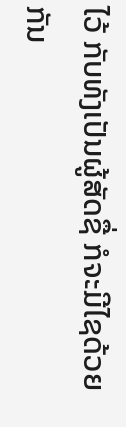ໄວ້ ກັບທັງເປັນຜູ້ສັດຊື່ ກໍຈະມີໄຊດ້ວຍກັນ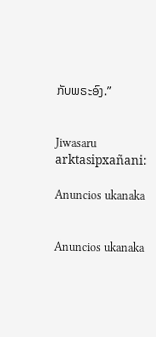ກັບພຣະອົງ.”


Jiwasaru arktasipxañani:

Anuncios ukanaka


Anuncios ukanaka